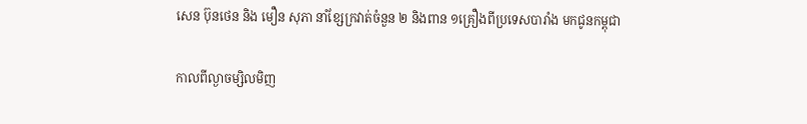សេន ប៊ុនថេន និង មឿន សុភា នាំខ្សែក្រវាត់ចំនួន ២ និងពាន ១គ្រឿងពីប្រទេសបារាំង មកជូនកម្ពុជា

កាលពីល្ងាចម្សិលមិញ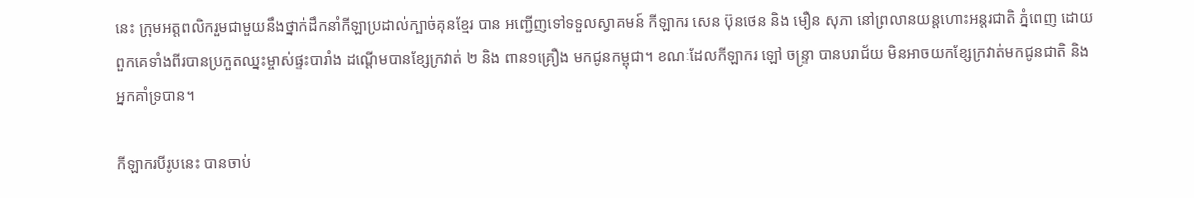នេះ ក្រុមអត្តពលិករួមជាមួយនឹងថ្នាក់ដឹកនាំកីឡាប្រដាល់ក្បាច់គុនខ្មែរ បាន អញ្ជើញទៅទទួលស្វាគមន៍ កីឡាករ សេន ប៊ុនថេន និង មឿន សុភា នៅព្រលានយន្តហោះអន្តរជាតិ ភ្នំពេញ ដោយពួកគេទាំងពីរបានប្រកួតឈ្នះម្ចាស់ផ្ទះបារាំង ដណ្ដើមបានខ្សែក្រវាត់ ២ និង ពាន១គ្រឿង មកជូនកម្ពុជា។ ខណៈដែលកីឡាករ ឡៅ ចន្ទា្រ បានបរាជ័យ មិនអាចយកខ្សែក្រវាត់មកជូនជាតិ និងអ្នកគាំទ្របាន។

កីឡាករបីរូបនេះ បានចាប់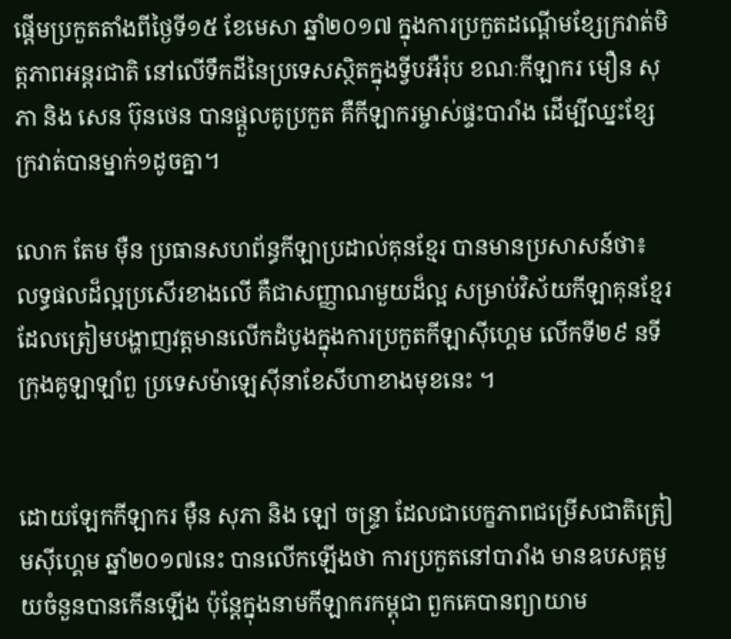ផ្តើមប្រកួតតាំងពីថ្ងៃទី១៥ ខែមេសា ឆ្នាំ២០១៧ ក្នុងការប្រកួតដណ្តើមខ្សែក្រវាត់មិត្តភាពអន្តរជាតិ នៅលើទឹកដីនៃប្រទេសស្ថិតក្នុងទ្វីបអឺរ៉ុប ខណៈកីឡាករ មឿន សុភា និង សេន ប៊ុនថេន បានផ្តួលគូប្រកួត គឺកីឡាករម្ចាស់ផ្ទះបារាំង ដើម្បីឈ្នះខ្សែក្រវាត់បានម្នាក់១ដូចគ្នា។

លោក តែម ម៉ឺន ប្រធានសហព័ន្ធកីឡាប្រដាល់គុនខ្មែរ បានមានប្រសាសន៍ថា៖ លទ្ធផលដ៏ល្អប្រសើរខាងលើ គឺជាសញ្ញាណមួយដ៏ល្អ សម្រាប់វិស័យកីឡាគុនខ្មែរ ដែលត្រៀមបង្ហាញវត្តមានលើកដំបូងក្នុងការប្រកួតកីឡាស៊ីហ្គេម លើកទី២៩ នទីក្រុងគូឡាឡាំពួ ប្រទេសម៉ាឡេស៊ីនាខែសីហាខាងមុខនេះ ។


ដោយឡែកកីឡាករ ម៉ឺន សុភា និង ឡៅ ចន្ទ្រា ដែលជាបេក្ខភាពជម្រើសជាតិត្រៀមស៊ីហ្គេម ឆ្នាំ២០១៧នេះ បានលើកឡើងថា ការប្រកួតនៅបារាំង មានឧបសគ្គមួយចំនួនបានកើនឡើង ប៉ុន្ដែក្នុងនាមកីឡាករកម្ពុជា ពួកគេបានព្យាយាម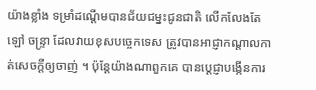យ៉ាងខ្លាំង ទម្រាំដណ្ដើមបានជ័យជម្នះជូនជាតិ លើកលែងតែ ឡៅ ចន្ទ្រា ដែលវាយខុសបច្ចេកទេស ត្រូវបានអាជ្ញាកណ្ដាលកាត់សេចក្ដីឲ្យចាញ់ ។ ប៉ុន្ដែយ៉ាងណាពួកគេ បានប្ដេជ្ញាបង្កើនការ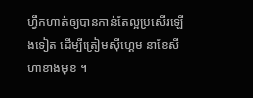ហ្វឹកហាត់ឲ្យបានកាន់តែល្អប្រសើរឡើងទៀត ដើម្បីត្រៀមស៊ីហ្គេម នាខែសីហាខាងមុខ ។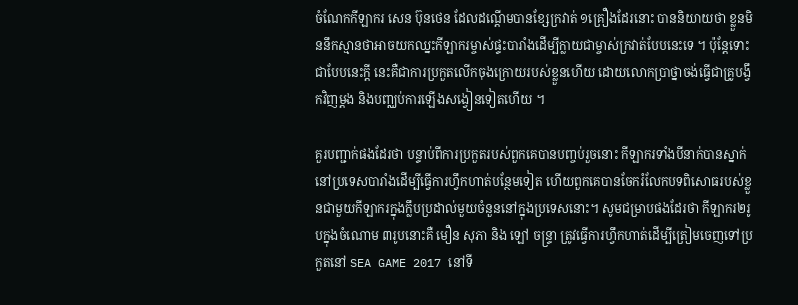ចំណែកកីឡាករ សេន ប៊ុនថេន ដែលដណ្ដើមបានខ្សែក្រវាត់ ១គ្រឿងដែរនោះ បាននិយាយថា ខ្លួនមិននឹកស្មានថាអាចយកឈ្នះកីឡាករម្ចាស់ផ្ទះបារាំងដើម្បីក្លាយជាម្ចាស់ក្រវាត់បែបនេះទេ ។ ប៉ុន្ដែទោះជាបែបនេះក្ដី នេះគឺជាការប្រកួតលើកចុងក្រោយរបស់ខ្លួនហើយ ដោយលោកប្រាថ្នាចង់ធ្វើជាគ្រូបង្វឹកវិញម្ដង និងបញ្ឈប់ការឡើងសង្វៀនទៀតហើយ ។

គួរបញ្ជាក់ផងដែរថា បន្ទាប់ពីការប្រកួតរបស់ពួកគេបានបញ្ចប់រួចនោះ កីឡាករទាំងបីនាក់បានស្នាក់នៅប្រទេសបារាំងដើម្បីធ្វើការហ្វឹកហាត់បន្ថែមទៀត ហើយពួកគេបានចែករំលែកបទពិសោធរបស់ខ្លួនជាមួយកីឡាករក្នុងក្លឹបប្រដាល់មួយចំនួននៅក្នុងប្រទេសនោះ។ សូមជម្រាបផងដែរថា កីឡាករ២រូបក្នុងចំណោម ៣រូបនោះគឺ មឿន សុភា និង ឡៅ ចន្រ្ទា ត្រូវធ្វើការហ្វឹកហាត់ដើម្បីត្រៀមចេញទៅប្រកួតនៅ SEA GAME 2017 នៅទី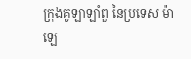ក្រុងគូឡាឡាំពួ នៃប្រទេស ម៉ាឡេ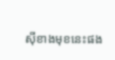ស៊ីខាងមុខនេះផង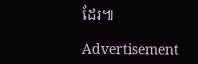ដែរ៕

Advertisement